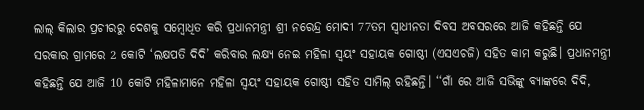ଲାଲ୍ କିଲାର ପ୍ରଚୀରରୁ ଦେଶକୁ ସମ୍ବୋଧିତ କରି ପ୍ରଧାନମନ୍ତ୍ରୀ ଶ୍ରୀ ନରେନ୍ଦ୍ର ମୋଦୀ 77ତମ ସ୍ବାଧୀନତା ଦିବସ ଅବସରରେ ଆଜି କହିଛନ୍ତି ଯେ ସରକାର ଗ୍ରାମରେ 2 କୋଟି ‘ଲକ୍ଷପତି ଦିଦି’ କରିବାର ଲକ୍ଷ୍ୟ ନେଇ ମହିଳା ସ୍ବୟଂ ସହାୟକ ଗୋଷ୍ଠୀ (ଏସଏଚଜି) ସହିତ କାମ କରୁଛି। ପ୍ରଧାନମନ୍ତ୍ରୀ କହିଛନ୍ତି ଯେ ଆଜି 10 କୋଟି ମହିଳାମାନେ ମହିଳା ସ୍ବୟଂ ସହାୟକ ଗୋଷ୍ଠୀ ସହିତ ସାମିଲ୍ ରହିଛନ୍ତି। ‘‘ଗାଁ ରେ ଆଜି ସଭିଙ୍କୁ ବ୍ୟାଙ୍କରେ ଦିଦି,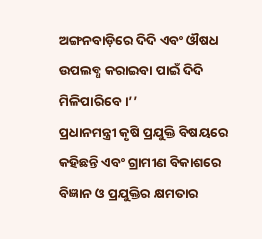ଅଙ୍ଗନବାଡ଼ିରେ ଦିଦି ଏବଂ ଔଷଧ ଉପଲବ୍ଧ କରାଇବା ପାଇଁ ଦିଦି ମିଳିପାରିବେ।’’
ପ୍ରଧାନମନ୍ତ୍ରୀ କୃଷି ପ୍ରଯୁକ୍ତି ବିଷୟରେ କହିଛନ୍ତି ଏବଂ ଗ୍ରାମୀଣ ବିକାଶରେ ବିଜ୍ଞାନ ଓ ପ୍ରଯୁକ୍ତିର କ୍ଷମତାର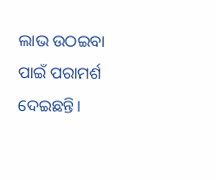ଲାଭ ଉଠଇବା ପାଇଁ ପରାମର୍ଶ ଦେଇଛନ୍ତି।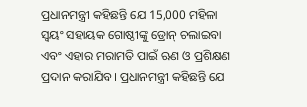ପ୍ରଧାନମନ୍ତ୍ରୀ କହିଛନ୍ତି ଯେ 15,000 ମହିଳା ସ୍ବୟଂ ସହାୟକ ଗୋଷ୍ଠୀଙ୍କୁ ଡ୍ରୋନ୍ ଚଲାଇବା ଏବଂ ଏହାର ମରାମତି ପାଇଁ ଋଣ ଓ ପ୍ରଶିକ୍ଷଣ ପ୍ରଦାନ କରାଯିବ। ପ୍ରଧାନମନ୍ତ୍ରୀ କହିଛନ୍ତି ଯେ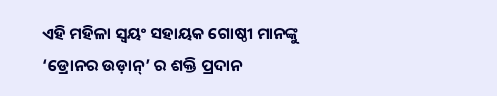ଏହି ମହିଳା ସ୍ବୟଂ ସହାୟକ ଗୋଷ୍ଠୀ ମାନଙ୍କୁ ‘ଡ୍ରୋନର ଉଡ଼ାନ୍’ ର ଶକ୍ତି ପ୍ରଦାନ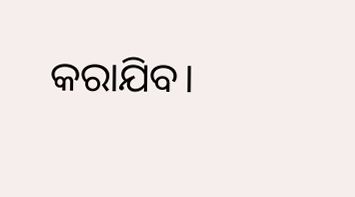କରାଯିବ।